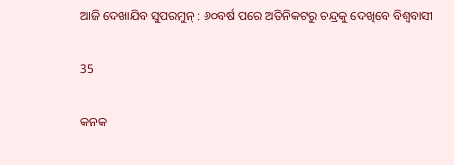ଆଜି ଦେଖାଯିବ ସୁପରମୁନ୍ : ୬୦ବର୍ଷ ପରେ ଅତିନିକଟରୁ ଚନ୍ଦ୍ରକୁ ଦେଖିବେ ବିଶ୍ୱବାସୀ

35

କନକ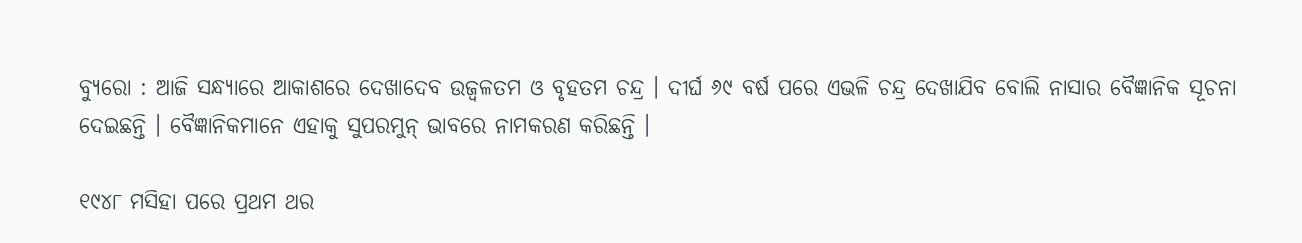ବ୍ୟୁରୋ : ଆଜି ସନ୍ଧ୍ୟାରେ ଆକାଶରେ ଦେଖାଦେବ ଉଜ୍ୱଳତମ ଓ ବୃହତମ ଚନ୍ଦ୍ର । ଦୀର୍ଘ ୬୯ ବର୍ଷ ପରେ ଏଭଳି ଚନ୍ଦ୍ର ଦେଖାଯିବ ବୋଲି ନାସାର ବୈଜ୍ଞାନିକ ସୂଚନା ଦେଇଛନ୍ତି । ବୈଜ୍ଞାନିକମାନେ ଏହାକୁ ସୁପରମୁନ୍ ଭାବରେ ନାମକରଣ କରିଛନ୍ତି ।

୧୯୪୮ ମସିହା ପରେ ପ୍ରଥମ ଥର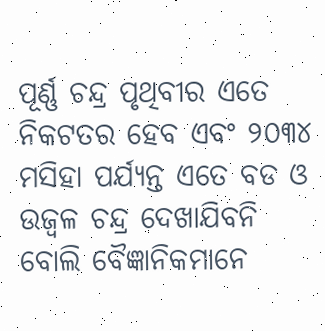ପୂର୍ଣ୍ଣ ଚନ୍ଦ୍ର ପୃଥିବୀର ଏତେ ନିକଟତର ହେବ ଏବଂ ୨୦୩୪ ମସିହା ପର୍ଯ୍ୟନ୍ତ ଏତେ ବଡ ଓ ଉଜ୍ୱଳ ଚନ୍ଦ୍ର ଦେଖାଯିବନି ବୋଲି ବୈଜ୍ଞାନିକମାନେ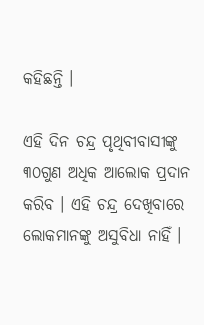କହିଛନ୍ତି ।

ଏହି ଦିନ ଚନ୍ଦ୍ର ପୃଥିବୀବାସୀଙ୍କୁ ୩୦ଗୁଣ ଅଧିକ ଆଲୋକ ପ୍ରଦାନ କରିବ । ଏହି ଚନ୍ଦ୍ର ଦେଖିବାରେ ଲୋକମାନଙ୍କୁ ଅସୁବିଧା ନାହିଁ ।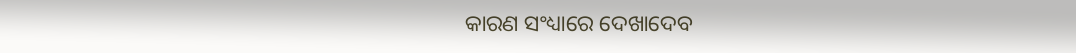କାରଣ ସଂଧ୍ୟାରେ ଦେଖାଦେବ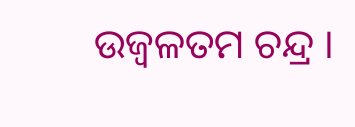ଉଜ୍ୱଳତମ ଚନ୍ଦ୍ର ।